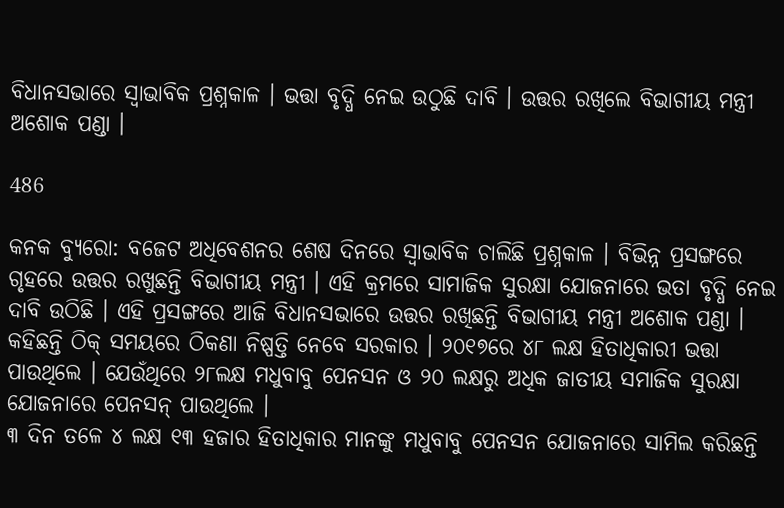ବିଧାନସଭାରେ ସ୍ୱାଭାବିକ ପ୍ରଶ୍ନକାଳ । ଭତ୍ତା ବୃଦ୍ଧି ନେଇ ଉଠୁଛି ଦାବି । ଉତ୍ତର ରଖିଲେ ବିଭାଗୀୟ ମନ୍ତ୍ରୀ ଅଶୋକ ପଣ୍ଡା ।

486

କନକ ବ୍ୟୁରୋ: ବଜେଟ ଅଧିବେଶନର ଶେଷ ଦିନରେ ସ୍ୱାଭାବିକ ଚାଲିଛି ପ୍ରଶ୍ନକାଳ । ବିଭିନ୍ନ ପ୍ରସଙ୍ଗରେ ଗୃହରେ ଉତ୍ତର ରଖୁଛନ୍ତି ବିଭାଗୀୟ ମନ୍ତ୍ରୀ । ଏହି କ୍ରମରେ ସାମାଜିକ ସୁରକ୍ଷା ଯୋଜନାରେ ଭତା ବୃଦ୍ଧି ନେଇ ଦାବି ଉଠିଛି । ଏହି ପ୍ରସଙ୍ଗରେ ଆଜି ବିଧାନସଭାରେ ଉତ୍ତର ରଖିଛନ୍ତି ବିଭାଗୀୟ ମନ୍ତ୍ରୀ ଅଶୋକ ପଣ୍ଡା । କହିଛନ୍ତି ଠିକ୍ ସମୟରେ ଠିକଣା ନିଷ୍ପତ୍ତି ନେବେ ସରକାର । ୨୦୧୭ରେ ୪୮ ଲକ୍ଷ ହିତାଧିକାରୀ ଭତ୍ତା ପାଉଥିଲେ । ଯେଉଁଥିରେ ୨୮ଲକ୍ଷ ମଧୁବାବୁ ପେନସନ ଓ ୨୦ ଲକ୍ଷରୁ ଅଧିକ ଜାତୀୟ ସମାଜିକ ସୁରକ୍ଷା ଯୋଜନାରେ ପେନସନ୍ ପାଉଥିଲେ ।
୩ ଦିନ ତଳେ ୪ ଲକ୍ଷ ୧୩ ହଜାର ହିତାଧିକାର ମାନଙ୍କୁ ମଧୁବାବୁ ପେନସନ ଯୋଜନାରେ ସାମିଲ କରିଛନ୍ତି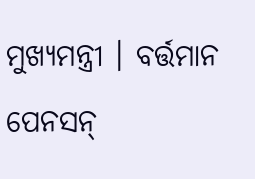ମୁଖ୍ୟମନ୍ତ୍ରୀ । ବର୍ତ୍ତମାନ ପେନସନ୍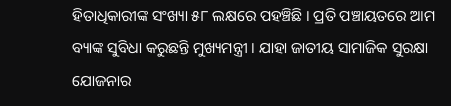ହିତାଧିକାରୀଙ୍କ ସଂଖ୍ୟା ୫୮ ଲକ୍ଷରେ ପହଞ୍ଚିଛି । ପ୍ରତି ପଞ୍ଚାୟତରେ ଆମ ବ୍ୟାଙ୍କ ସୁବିଧା କରୁଛନ୍ତି ମୁଖ୍ୟମନ୍ତ୍ରୀ । ଯାହା ଜାତୀୟ ସାମାଜିକ ସୁରକ୍ଷା ଯୋଜନାର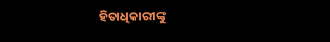ହିତାଧିକାରୀଙ୍କୁ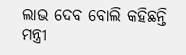ଲାଭ ଦେବ ବୋଲି କହିଛନ୍ତି ମନ୍ତ୍ରୀ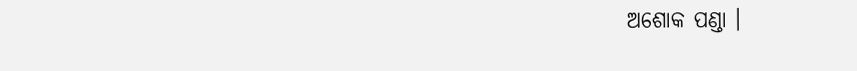ଅଶୋକ ପଣ୍ଡା ।